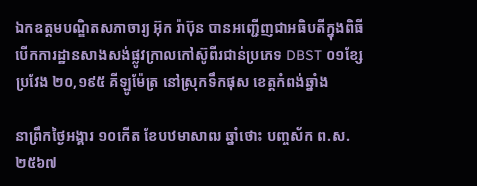ឯកឧត្ដមបណ្ឌិតសភាចារ្យ អ៊ុក រ៉ាប៊ុន បានអញ្ជើញជាអធិបតីក្នុងពិធីបើកការដ្ឋានសាងសង់ផ្លូវក្រាលកៅស៊ូពីរជាន់ប្រភេទ DBST ០១ខ្សែ ប្រវែង ២០,១៩៥ គីឡូម៉ែត្រ នៅស្រុកទឹកផុស ខេត្តកំពង់ឆ្នាំង

នាព្រឹកថ្ងៃអង្គារ ១០កើត ខែបឋមាសាឍ ឆ្នាំថោះ បញ្ចស័ក ព.ស. ២៥៦៧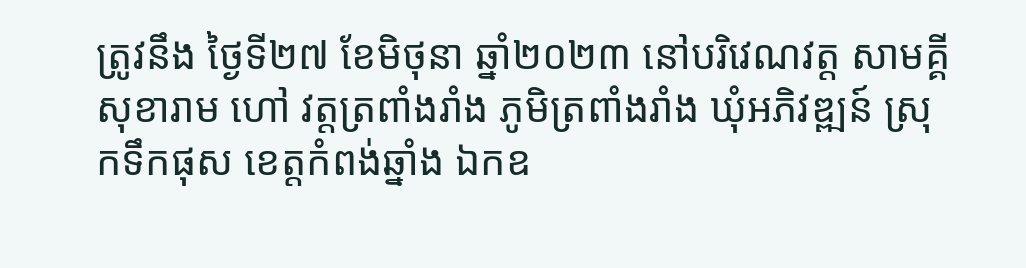ត្រូវនឹង ថ្ងៃទី២៧ ខែមិថុនា ឆ្នាំ២០២៣ នៅបរិវេណវត្ត សាមគ្គីសុខារាម ហៅ វត្តត្រពាំងរាំង ភូមិត្រពាំងរាំង ឃុំអភិវឌ្ឍន៍ ស្រុកទឹកផុស ខេត្តកំពង់ឆ្នាំង ឯកឧ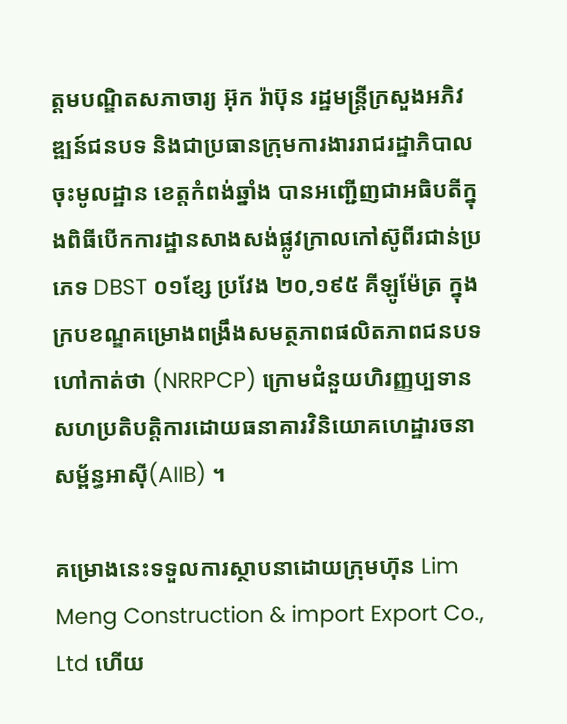ត្ដមបណ្ឌិតសភាចារ្យ អ៊ុក រ៉ាប៊ុន រដ្ឋមន្រ្ដីក្រសួងអភិវឌ្ឍន៍ជនបទ និងជាប្រធានក្រុមការងាររាជរដ្ឋាភិបាលចុះមូលដ្ឋាន ខេត្តកំពង់ឆ្នាំង បានអញ្ជើញជាអធិបតីក្នុងពិធីបើកការដ្ឋានសាងសង់ផ្លូវក្រាលកៅស៊ូពីរជាន់ប្រភេទ DBST ០១ខ្សែ ប្រវែង ២០,១៩៥ គីឡូម៉ែត្រ ក្នុងក្របខណ្ឌគម្រោងពង្រឹងសមត្ថភាពផលិតភាពជនបទ ហៅកាត់ថា (NRRPCP) ក្រោមជំនួយហិរញ្ញប្បទានសហប្រតិបត្តិការដោយធនាគារវិនិយោគហេដ្ឋារចនាសម្ព័ន្ធអាស៊ី(AIIB) ។

គម្រោងនេះទទួលការស្ថាបនាដោយក្រុមហ៊ុន Lim Meng Construction & import Export Co., Ltd ហើយ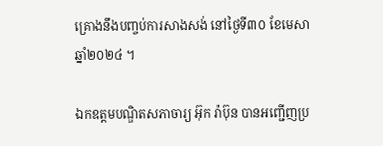គ្រោងនឹងបញ្ចប់ការសាងសង់ នៅថ្ងៃទី៣០ ខែមេសា ឆ្នាំ២០២៤ ។

ឯកឧត្តមបណ្ឌិតសភាចារ្យ អ៊ុក រ៉ាប៊ុន បានអញ្ជើញប្រ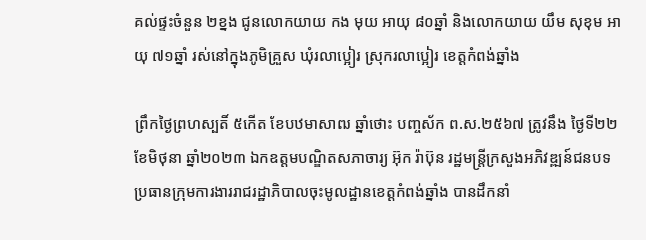គល់ផ្ទះចំនួន ២ខ្នង ជូនលោកយាយ កង មុយ អាយុ ៨០ឆ្នាំ និងលោកយាយ យឹម សុខុម អាយុ ៧១ឆ្នាំ រស់នៅក្នុងភូមិគ្រួស ឃុំរលាប្អៀរ ស្រុករលាប្អៀរ ខេត្តកំពង់ឆ្នាំង

ព្រឹកថ្ងៃព្រហស្បតិ៍ ៥កើត ខែបឋមាសាឍ ឆ្នាំថោះ បញ្ចស័ក ព.ស.២៥៦៧ ត្រូវនឹង ថ្ងៃទី២២ ខែមិថុនា ឆ្នាំ២០២៣ ឯកឧត្តមបណ្ឌិតសភាចារ្យ អ៊ុក រ៉ាប៊ុន រដ្ឋមន្ត្រីក្រសួងអភិវឌ្ឍន៍ជនបទ ប្រធានក្រុមការងាររាជរដ្ឋាភិបាលចុះមូលដ្ឋានខេត្តកំពង់ឆ្នាំង បានដឹកនាំ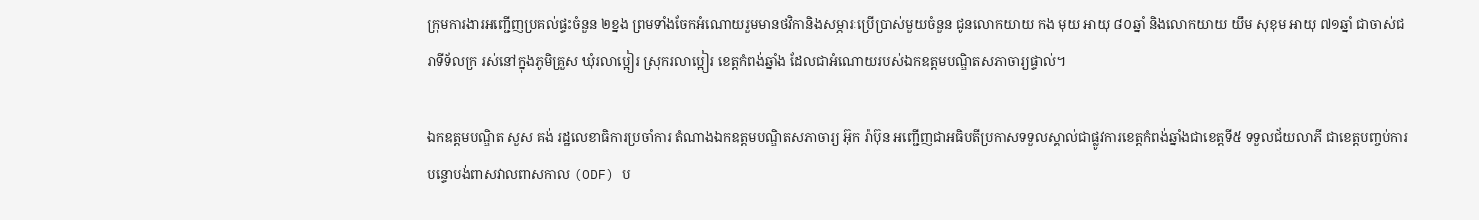ក្រុមការងារអញ្ជើញប្រគល់ផ្ទះចំនួន ២ខ្នង ព្រមទាំងចែកអំណោយរួមមានថវិកានិងសម្ភារៈប្រើប្រាស់មួយចំនួន ជូនលោកយាយ កង មុយ អាយុ ៨០ឆ្នាំ និងលោកយាយ យឹម សុខុម អាយុ ៧១ឆ្នាំ ជាចាស់ជរាទីទ័លក្រ រស់នៅក្នុងភូមិគ្រួស ឃុំរលាប្អៀរ ស្រុករលាប្អៀរ ខេត្តកំពង់ឆ្នាំង ដែលជាអំណោយរបស់ឯកឧត្តមបណ្ឌិតសភាចារ្យផ្ទាល់។

ឯកឧត្ដមបណ្ឌិត សួស គង់ រដ្ឋលេខាធិការប្រចាំការ តំណាងឯកឧត្ដមបណ្ឌិតសភាចារ្យ អ៊ុក រ៉ាប៊ុន អញ្ជើញជាអធិបតីប្រកាសទទួលស្គាល់ជាផ្លូវការខេត្តកំពង់ឆ្នាំងជាខេត្តទី៥ ទទួលជ័យលាភី ជាខេត្តបញ្ចប់ការបន្ទោបង់ពាសវាលពាសកាល (ODF) ប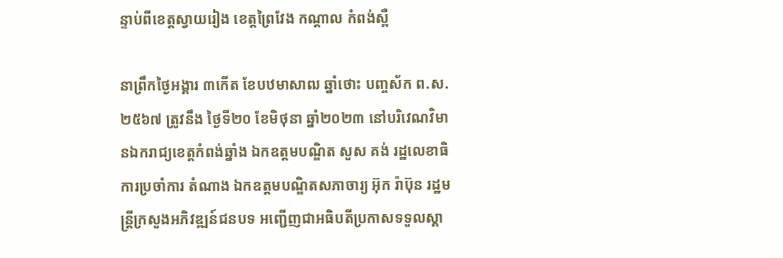ន្ទាប់ពីខេត្តស្វាយរៀង ខេត្តព្រៃវែង កណ្ដាល កំពង់ស្ពឺ

នាព្រឹកថ្ងៃអង្គារ ៣កើត ខែបឋមាសាឍ ឆ្នាំថោះ បញ្ចស័ក ព.ស. ២៥៦៧ ត្រូវនឹង ថ្ងៃទី២០ ខែមិថុនា ឆ្នាំ២០២៣ នៅបរិវេណវិមានឯករាជ្យខេត្តកំពង់ឆ្នាំង ឯកឧត្ដមបណ្ឌិត សួស គង់ រដ្ឋលេខាធិការប្រចាំការ តំណាង ឯកឧត្ដមបណ្ឌិតសភាចារ្យ អ៊ុក រ៉ាប៊ុន រដ្ឋមន្រ្ដីក្រសួងអភិវឌ្ឍន៍ជនបទ អញ្ជើញជាអធិបតីប្រកាសទទួលស្គា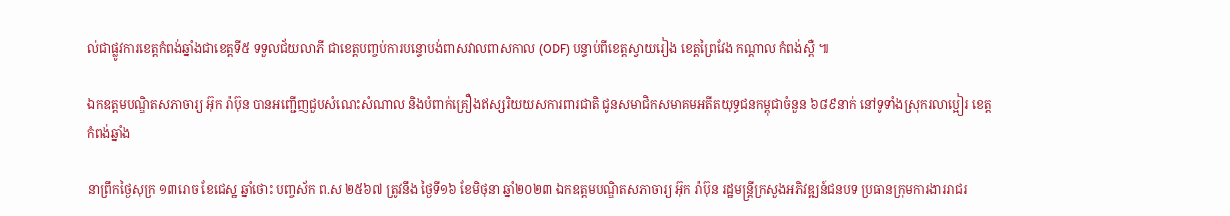ល់ជាផ្លូវការខេត្តកំពង់ឆ្នាំងជាខេត្តទី៥ ទទួលជ័យលាភី ជាខេត្តបញ្ចប់ការបន្ទោបង់ពាសវាលពាសកាល (ODF) បន្ទាប់ពីខេត្តស្វាយរៀង ខេត្តព្រៃវែង កណ្ដាល កំពង់ស្ពឺ ៕

ឯកឧត្ដមបណ្ឌិតសភាចារ្យ អ៊ុក រ៉ាប៊ុន បានអញ្ជើញជួបសំណេះសំណាល និងបំពាក់គ្រឿងឥស្សរិយយសការពារជាតិ ជូនសមាជិកសមាគមអតីតយុទ្ធជនកម្ពុជាចំនួន ៦៨៩នាក់ នៅទូទាំងស្រុករលាប្អៀរ ខេត្តកំពង់ឆ្នាំង

នាព្រឹកថ្ងៃសុក្រ ១៣រោច ខែជេស្ឋ ឆ្នាំថោះ បញ្ចស័ក ព.ស ២៥៦៧ ត្រូវនឹង ថ្ងៃទី១៦ ខែមិថុនា ឆ្នាំ២០២៣ ឯកឧត្ដមបណ្ឌិតសភាចារ្យ អ៊ុក រ៉ាប៊ុន រដ្ឋមន្រ្ដីក្រសួងអភិវឌ្ឍន៍ជនបទ ប្រធានក្រុមការងាររាជរ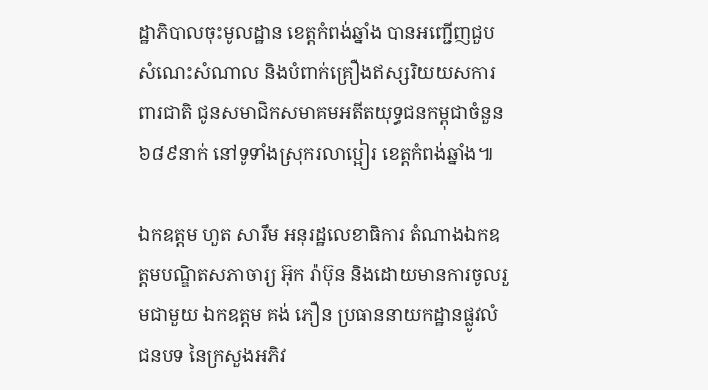ដ្ឋាភិបាលចុះមូលដ្ឋាន ខេត្តកំពង់ឆ្នាំង បានអញ្ជើញជួបសំណេះសំណាល និងបំពាក់គ្រឿងឥស្សរិយយសការពារជាតិ ជូនសមាជិកសមាគមអតីតយុទ្ធជនកម្ពុជាចំនួន ៦៨៩នាក់ នៅទូទាំងស្រុករលាប្អៀរ ខេត្តកំពង់ឆ្នាំង៕

ឯកឧត្តម ហួត សារឹម អនុរដ្ឋលេខាធិការ តំណាងឯកឧត្ដមបណ្ឌិតសភាចារ្យ អ៊ុក រ៉ាប៊ុន និងដោយមានការចូលរួមជាមួយ ឯកឧត្តម គង់ ភឿន ប្រធាននាយកដ្ឋានផ្លូវលំជនបទ នៃក្រសួងអភិវ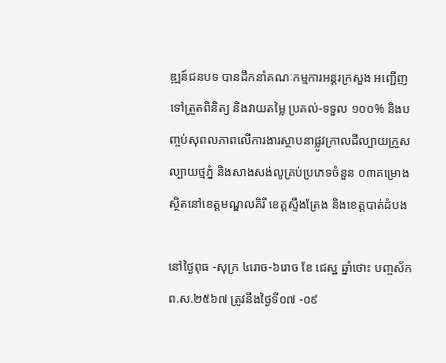ឌ្ឍន៍ជនបទ បានដឹកនាំគណៈកម្មការអន្តរក្រសួង អញ្ជើញទៅត្រួតពិនិត្យ និងវាយតម្លៃ ប្រគល់-ទទួល ១០០% និងបញ្ចប់សុពលភាពលេីការងារស្ថាបនាផ្លូវក្រាលដីល្បាយក្រួស ល្បាយថ្មភ្នំ និងសាងសង់លូគ្រប់ប្រភេទចំនួន ០៣គម្រោង ស្ថិតនៅខេត្តមណ្ឌលគិរី ខេត្តស្ទឹងត្រែង និងខេត្តបាត់ដំបង

នៅថ្ងៃពុធ -សុក្រ ៤រោច-៦រោច ខែ ជេស្ឋ ឆ្នាំថោះ បញ្ចស័ក ព.ស.២៥៦៧ ត្រូវនឹងថ្ងៃទី០៧ -០៩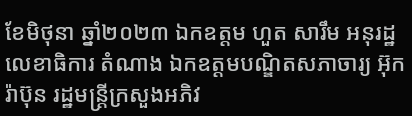ខែមិថុនា ឆ្នាំ២០២៣ ឯកឧត្តម ហួត សារឹម អនុរដ្ឋលេខាធិការ តំណាង ឯកឧត្ដមបណ្ឌិតសភាចារ្យ អ៊ុក រ៉ាប៊ុន រដ្ឋមន្រ្ដីក្រសួងអភិវ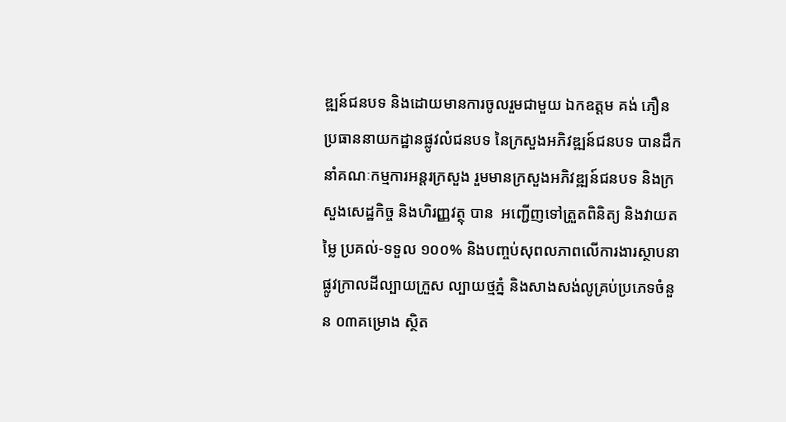ឌ្ឍន៍ជនបទ និងដោយមានការចូលរួមជាមួយ ឯកឧត្តម គង់ ភឿន ប្រធាននាយកដ្ឋានផ្លូវលំជនបទ នៃក្រសួងអភិវឌ្ឍន៍ជនបទ បានដឹកនាំគណៈកម្មការអន្តរក្រសួង រួមមានក្រសួងអភិវឌ្ឍន៍ជនបទ និងក្រសួងសេដ្ឋកិច្ច និងហិរញ្ញវត្ថុ បាន  អញ្ជើញទៅត្រួតពិនិត្យ និងវាយតម្លៃ ប្រគល់-ទទួល ១០០% និងបញ្ចប់សុពលភាពលេីការងារស្ថាបនាផ្លូវក្រាលដីល្បាយក្រួស ល្បាយថ្មភ្នំ និងសាងសង់លូគ្រប់ប្រភេទចំនួន ០៣គម្រោង ស្ថិត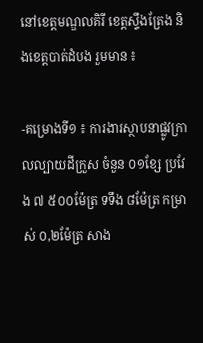នៅខេត្តមណ្ឌលគិរី ខេត្តស្ទឹងត្រែង និងខេត្តបាត់ដំបង រួមមាន ៖

-គម្រោងទី១ ៖ ការងារស្ថាបនាផ្លូវក្រាលល្បាយដីក្រួស ចំនួន ០១ខ្សែ ប្រវែង ៧ ៥០០ម៉ែត្រ ទទឹង ៨ម៉ែត្រ កម្រាស់ ០,២ម៉ែត្រ សាង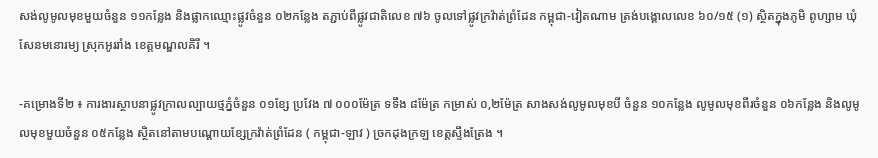សង់លូមូលមុខមួយចំនួន ១១កន្លែង និងផ្លាកឈ្មោះផ្លូវចំនួន ០២កន្លែង តភ្ជាប់ពីផ្លូវជាតិលេខ ៧៦ ចូលទៅផ្លូវក្រវ៉ាត់ព្រំដែន កម្ពុជា-វៀតណាម ត្រង់បង្គោលលេខ ៦០/១៥ (១) ស្ថិតក្នុងភូមិ ពូហ្សាម ឃុំសែនមនោរម្យ ស្រុកអូររាំង ខេត្តមណ្ឌលគិរី ។

-គម្រោងទី២ ៖ ការងារស្ថាបនាផ្លូវក្រាលល្បាយថ្មភ្នំចំនួន ០១ខ្សែ ប្រវែង ៧ ០០០ម៉ែត្រ ទទឹង ៨ម៉ែត្រ កម្រាស់ ០,២ម៉ែត្រ សាងសង់លូមូលមុខបី ចំនួន ១០កន្លែង លូមូលមុខពីរចំនួន ០៦កន្លែង និងលូមូលមុខមួយចំនួន ០៥កន្លែង ស្ថិតនៅតាមបណ្តោយខ្សែក្រវ៉ាត់ព្រំដែន ( កម្ពុជា-ឡាវ ) ច្រកដុងក្រឡ ខេត្តស្ទឹងត្រែង ។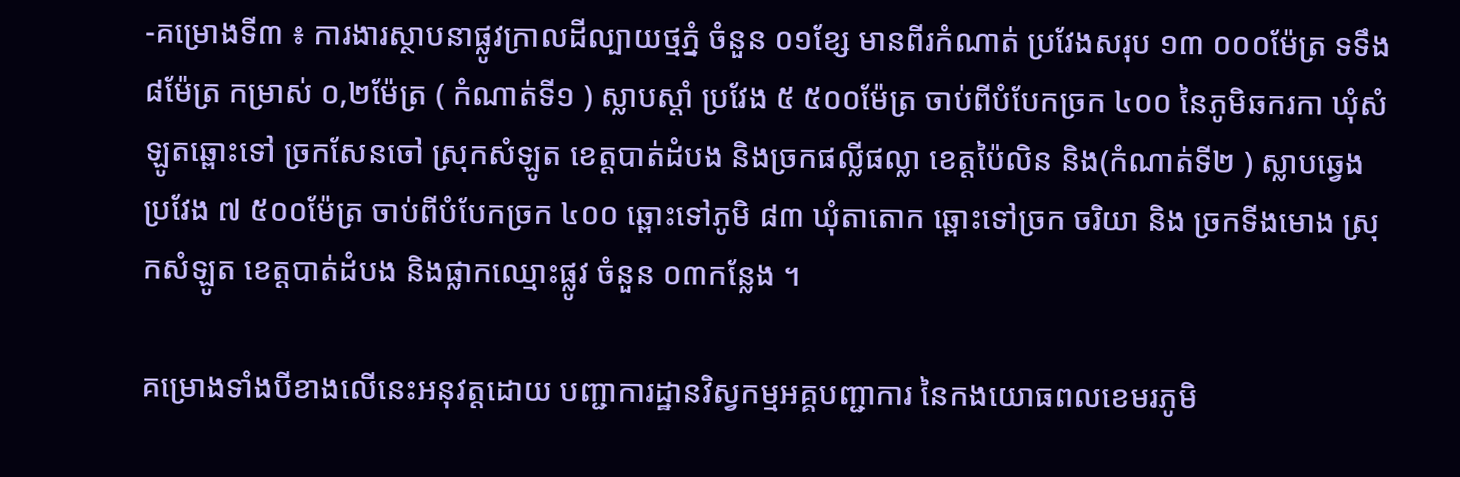-គម្រោងទី៣ ៖ ការងារស្ថាបនាផ្លូវក្រាលដីល្បាយថ្មភ្នំ ចំនួន ០១ខ្សែ មានពីរកំណាត់ ប្រវែងសរុប ១៣ ០០០ម៉ែត្រ ទទឹង ៨ម៉ែត្រ កម្រាស់ ០,២ម៉ែត្រ ( កំណាត់ទី១ ) ស្លាបស្តាំ ប្រវែង ៥ ៥០០ម៉ែត្រ ចាប់ពីបំបែកច្រក ៤០០ នៃភូមិឆករកា ឃុំសំឡូតឆ្ពោះទៅ ច្រកសែនចៅ ស្រុកសំឡូត ខេត្តបាត់ដំបង និងច្រកផល្លីផល្លា ខេត្តប៉ៃលិន និង(កំណាត់ទី២ ) ស្លាបឆ្វេង ប្រវែង ៧ ៥០០ម៉ែត្រ ចាប់ពីបំបែកច្រក ៤០០ ឆ្ពោះទៅភូមិ ៨៣ ឃុំតាតោក ឆ្ពោះទៅច្រក ចរិយា និង ច្រកទីងមោង ស្រុកសំឡូត ខេត្តបាត់ដំបង និងផ្លាកឈ្មោះផ្លូវ ចំនួន ០៣កន្លែង ។

គម្រោងទាំងបីខាងលើនេះអនុវត្តដោយ បញ្ជាការដ្ឋានវិស្វកម្មអគ្គបញ្ជាការ នៃកងយោធពលខេមរភូមិ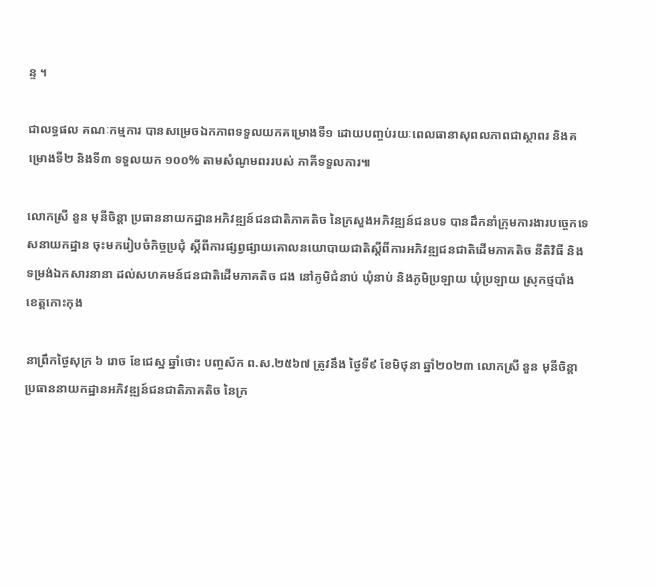ន្ទ ។

ជាលទ្ធផល គណៈកម្មការ បានសម្រេចឯកភាពទទួលយកគម្រោងទី១ ដោយបញ្ចប់រយៈពេលធានាសុពលភាពជាស្ថាពរ និងគម្រោងទី២ និងទី៣ ទទួលយក ១០០% តាមសំណូមពររបស់ ភាគីទទួលការ៕

លោកស្រី នួន មុនីចិន្ដា ប្រធាននាយកដ្ឋានអភិវឌ្ឍន៍ជនជាតិភាគតិច នៃក្រសួងអភិវឌ្ឍន៍ជនបទ បានដឹកនាំក្រុមការងារបច្ចេកទេសនាយកដ្ឋាន ចុះមករៀបចំកិច្ចប្រជុំ ស្ដីពីការផ្សព្វផ្សាយគោលនយោបាយជាតិស្តីពីការអភិវឌ្ឍជនជាតិដើមភាគតិច នីតិវិធី និងទម្រង់ឯកសារនានា ដល់សហគមន៍ជនជាតិដើមភាគតិច ជង នៅភូមិជំនាប់ ឃុំនាប់ និងភូមិប្រឡាយ ឃុំប្រឡាយ ស្រុកថ្មបាំង ខេត្តកោះកុង

នាព្រឹកថ្ងៃសុក្រ ៦ រោច ខែជេស្ឋ ឆ្នាំថោះ បញ្ចស័ក ព.ស.២៥៦៧ ត្រូវនឹង ថ្ងៃទី៩ ខែមិថុនា ឆ្នាំ២០២៣ លោកស្រី នួន មុនីចិន្ដា ប្រធាននាយកដ្ឋានអភិវឌ្ឍន៍ជនជាតិភាគតិច នៃក្រ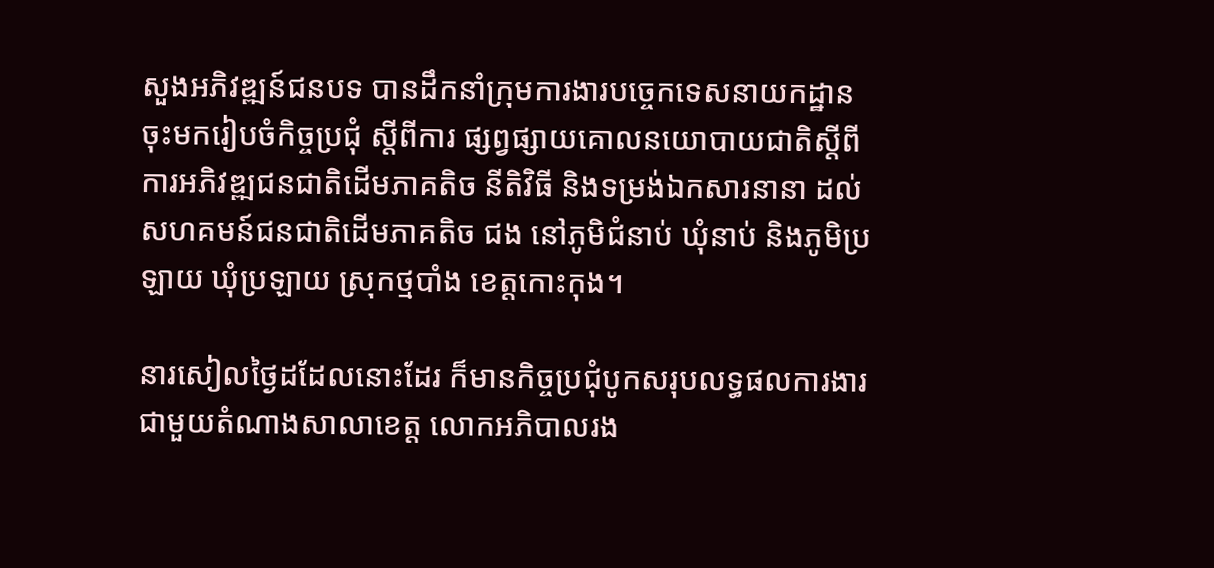សួងអភិវឌ្ឍន៍ជនបទ បានដឹកនាំក្រុមការងារបច្ចេកទេសនាយកដ្ឋាន ចុះមករៀបចំកិច្ចប្រជុំ ស្ដីពីការ ផ្សព្វផ្សាយគោលនយោបាយជាតិស្តីពីការអភិវឌ្ឍជនជាតិដើមភាគតិច នីតិវិធី និងទម្រង់ឯកសារនានា ដល់សហគមន៍ជនជាតិដើមភាគតិច ជង នៅភូមិជំនាប់ ឃុំនាប់ និងភូមិប្រឡាយ ឃុំប្រឡាយ ស្រុកថ្មបាំង ខេត្តកោះកុង។

នារសៀលថ្ងៃដដែលនោះដែរ ក៏មានកិច្ចប្រជុំបូកសរុបលទ្ធផលការងារជាមួយតំណាងសាលាខេត្ត លោកអភិបាលរង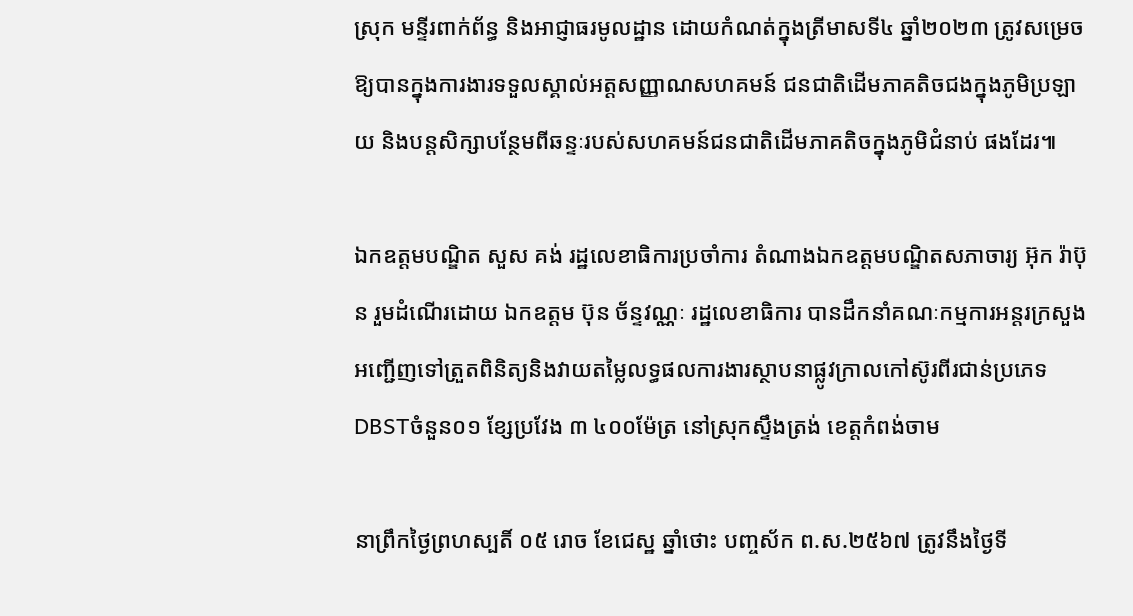ស្រុក មន្ទីរពាក់ព័ន្ធ និងអាជ្ញាធរមូលដ្ឋាន ដោយកំណត់ក្នុងត្រីមាសទី៤ ឆ្នាំ២០២៣ ត្រូវសម្រេចឱ្យបានក្នុងការងារទទួលស្គាល់អត្តសញ្ញាណសហគមន៍ ជនជាតិដើមភាគតិចជងក្នុងភូមិប្រឡាយ និងបន្តសិក្សាបន្ថែមពីឆន្ទៈរបស់សហគមន៍ជនជាតិដើមភាគតិចក្នុងភូមិជំនាប់ ផងដែរ៕

ឯកឧត្តមបណ្ឌិត សួស គង់ រដ្ឋលេខាធិការប្រចាំការ តំណាងឯកឧត្តមបណ្ឌិតសភាចារ្យ អ៊ុក រ៉ាប៊ុន រួមដំណើរដោយ ឯកឧត្តម ប៊ុន ច័ន្ទវណ្ណៈ រដ្ឋលេខាធិការ បានដឹកនាំគណៈកម្មការអន្តរក្រសួង អញ្ជើញទៅត្រួតពិនិត្យនិងវាយតម្លៃលទ្ធផលការងារស្ថាបនាផ្លូវក្រាលកៅស៊ូរពីរជាន់ប្រភេទ DBSTចំនួន០១ ខ្សែប្រវែង ៣ ៤០០ម៉ែត្រ នៅស្រុកស្ទឹងត្រង់ ខេត្តកំពង់ចាម

នាព្រឹកថ្ងៃព្រហស្បតិ៍ ០៥ រោច ខែជេស្ឋ ឆ្នាំថោះ បញ្ចស័ក ព.ស.២៥៦៧ ត្រូវនឹងថ្ងៃទី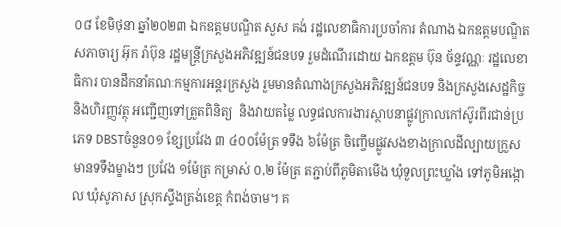០៨ ខែមិថុនា ឆ្នាំ២០២៣ ឯកឧត្តមបណ្ឌិត សួស គង់ រដ្ឋលេខាធិការប្រចាំការ តំណាង ឯកឧត្តមបណ្ឌិតសភាចារ្យ អ៊ុក រ៉ាប៊ុន រដ្ឋមន្ត្រីក្រសួងអភិវឌ្ឍន៍ជនបទ រួមដំណើរដោយ ឯកឧត្តម ប៊ុន ច័ន្ទវណ្ណៈ រដ្ឋលេខាធិការ បានដឹកនាំគណៈកម្មការអន្តរក្រសួង រួមមានតំណាងក្រសួងអភិវឌ្ឍន៍ជនបទ និងក្រសួងសេដ្ឋកិច្ច និងហិរញ្ញវត្ថុ អញ្ជើញទៅត្រួតពិនិត្យ  និងវាយតម្លៃ លទ្ធផលការងារស្ថាបនាផ្លូវក្រាលកៅស៊ូរពីរជាន់ប្រភេទ DBSTចំនួន០១ ខ្សែប្រវែង ៣ ៤០០ម៉ែត្រ ទទឹង ៦ម៉ែត្រ ចិញ្ចើមផ្លូវសងខាងក្រាលដីល្បាយក្រួស មានទទឹងម្ខាងៗ ប្រវែង ១ម៉ែត្រ កម្រាស់ ០,២ ម៉ែត្រ តភ្ជាប់ពីភូមិតាមើង ឃុំទួលព្រះឃ្លាំង ទៅភូមិអង្កោល ឃុំសូភាស ស្រុកស្ទឹងត្រង់ខេត្ត កំពង់ចាម។ គ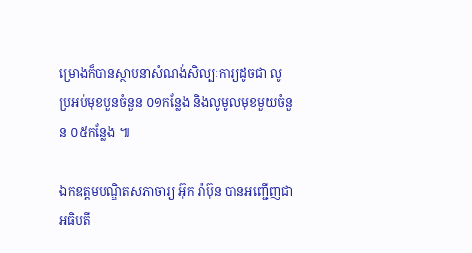ម្រោងក៏បានស្ថាបនាសំណង់សិល្បៈការ្យដូចជា លូប្រអប់មុខបួនចំនួន ០១កន្លែង និងលូមូលមុខមួយចំនួន ០៥កន្លែង ៕

ឯកឧត្ដមបណ្ឌិតសភាចារ្យ អ៊ុក រ៉ាប៊ុន បានអញ្ជើញជាអធិបតី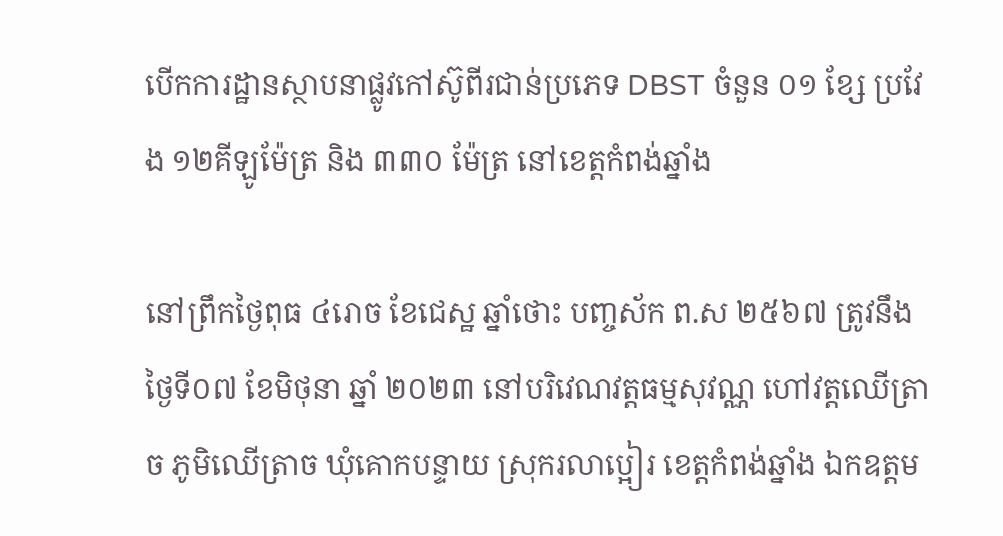បើកការដ្ឋានស្ថាបនាផ្លូវកៅស៊ូពីរជាន់ប្រភេទ DBST ចំនួន ០១ ខ្សែ ប្រវែង ១២គីឡូម៉ែត្រ និង ៣៣០ ម៉ែត្រ នៅខេត្តកំពង់ឆ្នាំង

នៅព្រឹកថ្ងៃពុធ ៤រោច ខែជេស្ឋ ឆ្នាំថោះ បញ្ចស័ក ព.ស ២៥៦៧ ត្រូវនឹង ថ្ងៃទី០៧ ខែមិថុនា ឆ្នាំ ២០២៣ នៅបរិវេណវត្តធម្មសុវណ្ណ ហៅវត្តឈើត្រាច ភូមិឈើត្រាច ឃុំគោកបន្ទាយ ស្រុករលាប្អៀរ ខេត្តកំពង់ឆ្នាំង ឯកឧត្ដម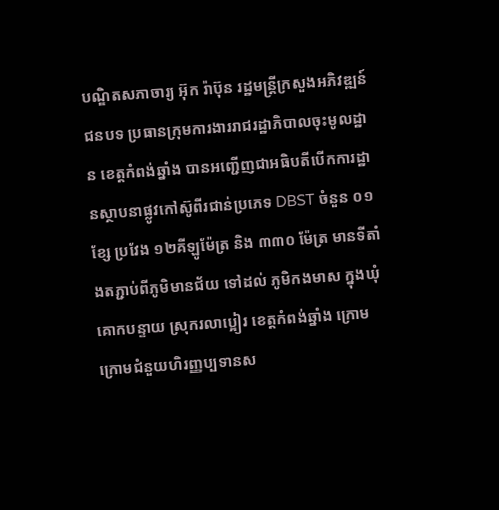បណ្ឌិតសភាចារ្យ អ៊ុក រ៉ាប៊ុន រដ្ឋមន្រ្ដីក្រសួងអភិវឌ្ឍន៍ជនបទ ប្រធានក្រុមការងាររាជរដ្ឋាភិបាលចុះមូលដ្ឋាន ខេត្តកំពង់ឆ្នាំង បានអញ្ជើញជាអធិបតីបើកការដ្ឋានស្ថាបនាផ្លូវកៅស៊ូពីរជាន់ប្រភេទ DBST ចំនួន ០១ ខ្សែ ប្រវែង ១២គីឡូម៉ែត្រ និង ៣៣០ ម៉ែត្រ មានទីតាំងតភ្ជាប់ពីភូមិមានជ័យ ទៅដល់ ភូមិកងមាស ក្នុងឃុំគោកបន្ទាយ ស្រុករលាប្អៀរ ខេត្តកំពង់ឆ្នាំង ក្រោមក្រោមជំនួយហិរញ្ញប្បទានស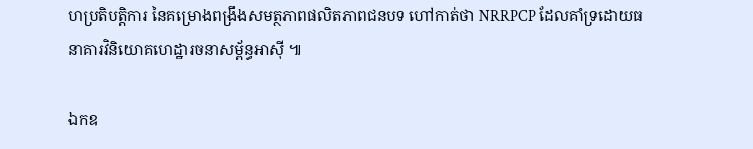ហប្រតិបត្តិការ នៃគម្រោងពង្រឹងសមត្ថភាពផលិតភាពជនបទ ហៅកាត់ថា NRRPCP ដែលគាំទ្រដោយធនាគារវិនិយោគហេដ្ឋារចនាសម្ព័ន្ធអាស៊ី ៕

ឯកឧ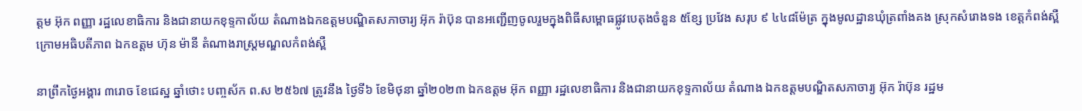ត្តម អ៊ុក ពញ្ញា រដ្ឋលេខាធិការ និងជានាយកខុទ្ទកាល័យ តំណាងឯកឧត្ដមបណ្ឌិតសភាចារ្យ អ៊ុក រ៉ាប៊ុន បានអញ្ជេីញចូលរួមក្នុងពិធីសម្ពោធផ្លូវបេតុងចំនួន ៥ខ្សែ ប្រវែង សរុប ៩ ៤៤៨ម៉ែត្រ ក្នុងមូលដ្ឋានឃុំត្រពាំងគង ស្រុកសំរោងទង ខេត្តកំពង់ស្ពឺ ក្រោមអធិបតីភាព ឯកឧត្តម ហ៊ុន ម៉ានី តំណាងរាស្រ្តមណ្ឌលកំពង់ស្ពឺ

នាព្រឹកថ្ងៃអង្គារ ៣រោច ខែជេស្ឋ ឆ្នាំថោះ បញ្ចស័ក ព.ស ២៥៦៧ ត្រូវនឹង ថ្ងៃទី៦ ខែមិថុនា ឆ្នាំ២០២៣ ឯកឧត្តម អ៊ុក ពញ្ញា រដ្ឋលេខាធិការ និងជានាយកខុទ្ទកាល័យ តំណាង ឯកឧត្ដមបណ្ឌិតសភាចារ្យ អ៊ុក រ៉ាប៊ុន រដ្ឋម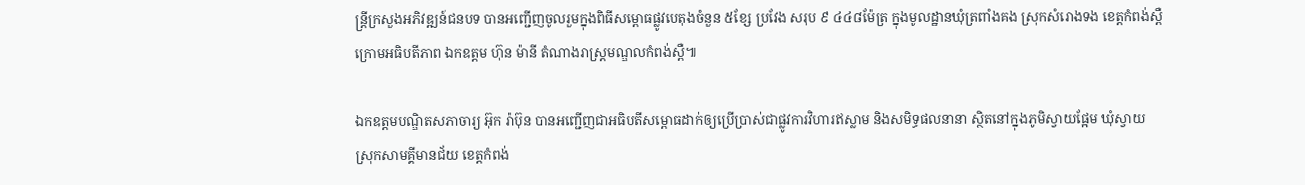ន្រ្ដីក្រសួងអភិវឌ្ឍន៍ជនបទ បានអញ្ជេីញចូលរួមក្នុងពិធីសម្ពោធផ្លូវបេតុងចំនួន ៥ខ្សែ ប្រវែង សរុប ៩ ៤៤៨ម៉ែត្រ ក្នុងមូលដ្ឋានឃុំត្រពាំងគង ស្រុកសំរោងទង ខេត្តកំពង់ស្ពឺ ក្រោមអធិបតីភាព ឯកឧត្តម ហ៊ុន ម៉ានី តំណាងរាស្រ្តមណ្ឌលកំពង់ស្ពឺ៕

ឯកឧត្ដមបណ្ឌិតសភាចារ្យ អ៊ុក រ៉ាប៊ុន បានអញ្ជើញជាអធិបតីសម្ពោធដាក់ឲ្យប្រើប្រាស់ជាផ្លូវការវិហារឥស្លាម និងសមិទ្ធផលនានា ស្ថិតនៅក្នុងភូមិស្វាយផ្អែម ឃុំស្វាយ ស្រុកសាមគ្គីមានជ័យ ខេត្តកំពង់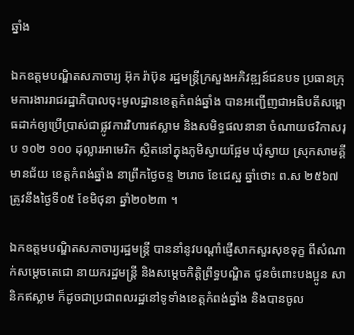ឆ្នាំង

ឯកឧត្ដមបណ្ឌិតសភាចារ្យ អ៊ុក រ៉ាប៊ុន រដ្ឋមន្រ្ដីក្រសួងអភិវឌ្ឍន៍ជនបទ ប្រធានក្រុមការងាររាជរដ្ឋាភិបាលចុះមូលដ្ឋានខេត្តកំពង់ឆ្នាំង បានអញ្ជើញជាអធិបតីសម្ពោធដាក់ឲ្យប្រើប្រាស់ជាផ្លូវការវិហារឥស្លាម និងសមិទ្ធផលនានា ចំណាយថវិកាសរុប ១០២ ១០០ ដុល្លារអាមេរិក ស្ថិតនៅក្នុងភូមិស្វាយផ្អែម ឃុំស្វាយ ស្រុកសាមគ្គីមានជ័យ ខេត្តកំពង់ឆ្នាំង នាព្រឹកថ្ងៃចន្ទ ២រោច ខែជេស្ឋ ឆ្នាំថោះ ព.ស ២៥៦៧ ត្រូវនឹងថ្ងៃទី០៥ ខែមិថុនា ឆ្នាំ២០២៣ ។

ឯកឧត្ដមបណ្ឌិតសភាចារ្យរដ្ឋមន្រ្ដី បាននាំនូវបណ្ដាំផ្ញើសាកសួរសុខទុក្ខ ពីសំណាក់សម្ដេចតេជោ នាយករដ្ឋមន្រ្ដី និងសម្ដេចកិត្តិព្រឹទ្ធបណ្ឌិត ជូនចំពោះបងប្អូន សានិកឥស្លាម ក៏ដូចជាប្រជាពលរដ្ឋនៅទូទាំងខេត្តកំពង់ឆ្នាំង និងបានចូល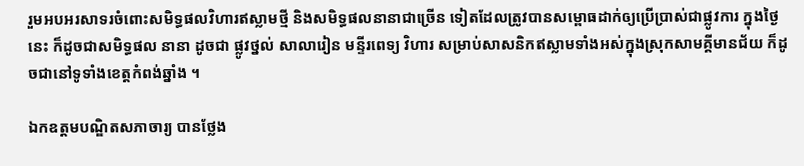រួមអបអរសាទរចំពោះសមិទ្ធផលវិហារឥស្លាមថ្មី និងសមិទ្ធផលនានាជាច្រើន ទៀតដែលត្រូវបានសម្ពោធដាក់ឲ្យប្រើប្រាស់ជាផ្លូវការ ក្នុងថ្ងៃនេះ ក៏ដូចជាសមិទ្ធផល នានា ដូចជា ផ្លូវថ្នល់ សាលារៀន មន្ទីរពេទ្យ វិហារ សម្រាប់សាសនិកឥស្លាមទាំងអស់ក្នុងស្រុកសាមគ្គីមានជ័យ ក៏ដូចជានៅទូទាំងខេត្តកំពង់ឆ្នាំង ។

ឯកឧត្ដមបណ្ឌិតសភាចារ្យ បានថ្លែង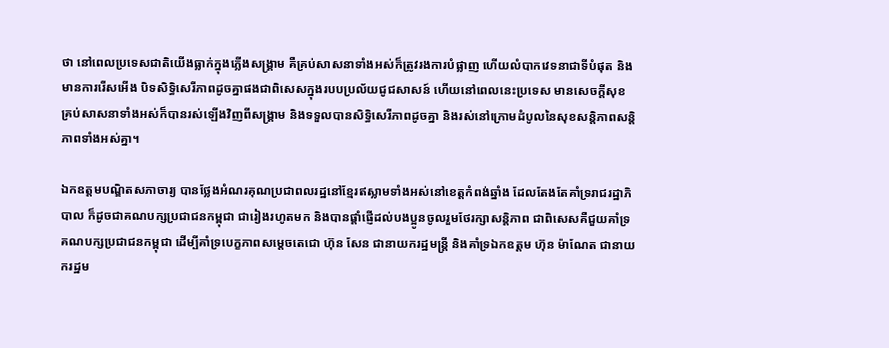ថា នៅពេលប្រទេសជាតិយើងធ្លាក់ក្នុងភ្លើងសង្គ្រាម គឺគ្រប់សាសនាទាំងអស់ក៏ត្រូវរងការបំផ្លាញ ហើយលំបាកវេទនាជាទីបំផុត និងមានការរើសអើង បិទសិទ្ធិសេរីភាពដូចគ្នាផងជាពិសេសក្នុងរបបប្រល័យជូជសាសន៍ ហើយនៅពេលនេះប្រទេស មានសេចក្ដីសុខ គ្រប់សាសនាទាំងអស់ក៏បានរស់ឡើងវិញពីសង្គ្រាម និងទទួលបានសិទ្ធិសេរីភាពដូចគ្នា និងរស់នៅក្រោមដំបូលនៃសុខសន្តិភាពសន្តិភាពទាំងអស់គ្នា។

ឯកឧត្ដមបណ្ឌិតសភាចារ្យ បានថ្លែងអំណរគុណប្រជាពលរដ្ឋនៅខ្មែរឥស្លាមទាំងអស់នៅខេត្តកំពង់ឆ្នាំង ដែលតែងតែគាំទ្ររាជរដ្ឋាភិបាល ក៏ដូចជាគណបក្សប្រជាជនកម្ពុជា ជារៀងរហូតមក និងបានផ្ដាំផ្ញើដល់បងប្អូនចូលរួមថែរក្សាសន្តិភាព ជាពិសេសគឺជួយគាំទ្រគណបក្សប្រជាជនកម្ពុជា ដើម្បីគាំទ្របេក្ខភាពសម្ដេចតេជោ ហ៊ុន សែន ជានាយករដ្ឋមន្រ្ដី និងគាំទ្រឯកឧត្ដម ហ៊ុន ម៉ាណែត ជានាយករដ្ឋម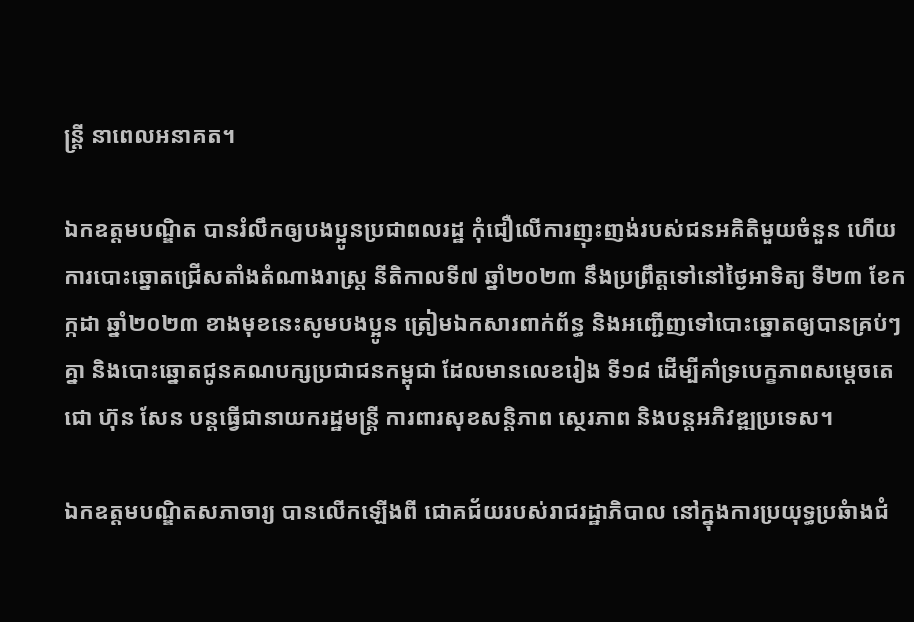ន្រ្ដី នាពេលអនាគត។

ឯកឧត្ដមបណ្ឌិត បានរំលឹកឲ្យបងប្អូនប្រជាពលរដ្ឋ កុំជឿលើការញុះញង់របស់ជនអគិតិមួយចំនួន ហើយ ការបោះឆ្នោតជ្រើសតាំងតំណាងរាស្ត្រ នីតិកាលទី៧ ឆ្នាំ២០២៣ នឹងប្រព្រឹត្តទៅនៅថ្ងៃអាទិត្យ ទី២៣ ខែកក្កដា ឆ្នាំ២០២៣ ខាងមុខនេះសូមបងប្អូន ត្រៀមឯកសារពាក់ព័ន្ធ និងអញ្ជើញទៅបោះឆ្នោតឲ្យបានគ្រប់ៗគ្នា និងបោះឆ្នោតជូនគណបក្សប្រជាជនកម្ពុជា ដែលមានលេខរៀង ទី១៨ ដើម្បីគាំទ្របេក្ខភាពសម្ដេចតេជោ ហ៊ុន សែន បន្តធ្វើជានាយករដ្ឋមន្រ្ដី ការពារសុខសន្តិភាព ស្ថេរភាព និងបន្តអភិវឌ្ឍប្រទេស។

ឯកឧត្ដមបណ្ឌិតសភាចារ្យ បានលើកឡើងពី ជោគជ័យរបស់រាជរដ្ឋាភិបាល នៅក្នុងការប្រយុទ្ធប្រឆំាងជំ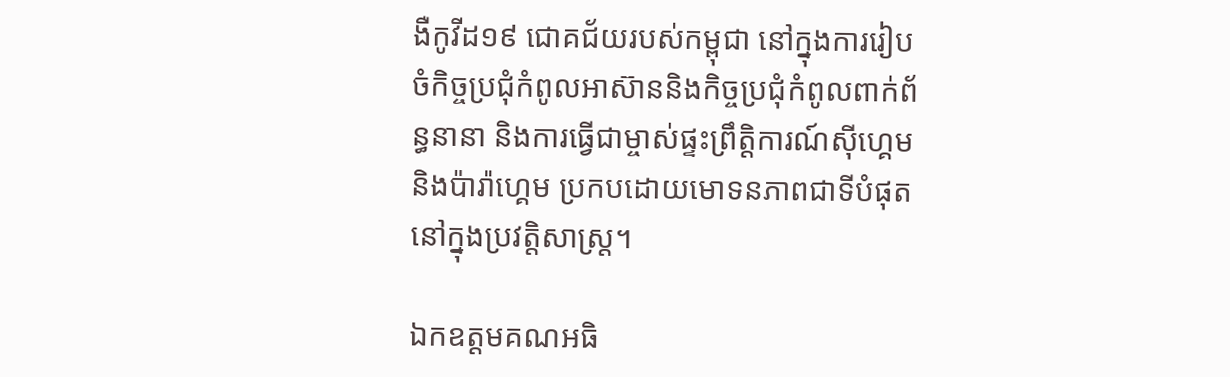ងឺកូវីដ១៩ ជោគជ័យរបស់កម្ពុជា នៅក្នុងការរៀបចំកិច្ចប្រជុំកំពូលអាស៊ាននិងកិច្ចប្រជុំកំពូលពាក់ព័ន្ធនានា និងការធ្វើជាម្ចាស់ផ្ទះព្រឹត្តិការណ៍ស៊ីហ្គេម និងប៉ារ៉ាហ្គេម ប្រកបដោយមោទនភាពជាទីបំផុតនៅក្នុងប្រវត្តិសាស្រ្ត។

ឯកឧត្ដមគណអធិ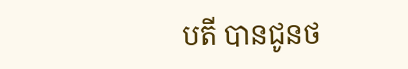បតី បានជូនថ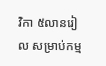វិកា ៥លានរៀល សម្រាប់កម្ម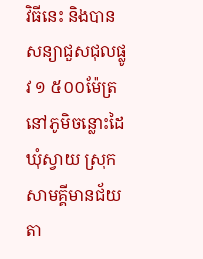វិធីនេះ និងបានសន្យាជួសជុលផ្លូវ ១ ៥០០ម៉ែត្រ នៅភូមិចន្លោះដៃ ឃុំស្វាយ ស្រុកសាមគ្គីមានជ័យ តា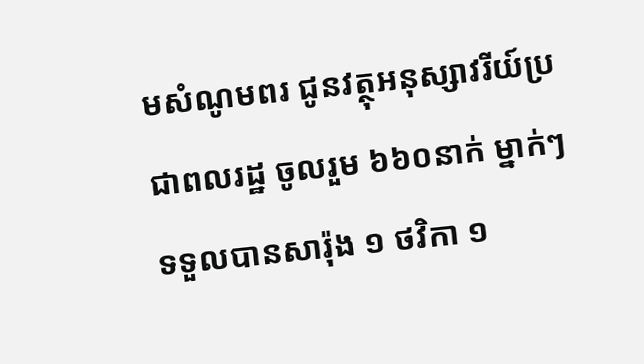មសំណូមពរ ជូនវត្ថុអនុស្សាវរីយ៍ប្រជាពលរដ្ឋ ចូលរួម ៦៦០នាក់ ម្នាក់ៗទទួលបានសារ៉ុង ១ ថវិកា ១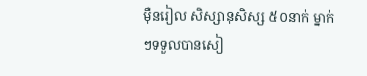ម៉ឺនរៀល សិស្សានុសិស្ស ៥០នាក់ ម្នាក់ៗទទួលបានសៀ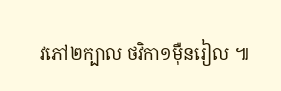វភៅ២ក្បាល ថវិកា១ម៉ឺនរៀល ៕